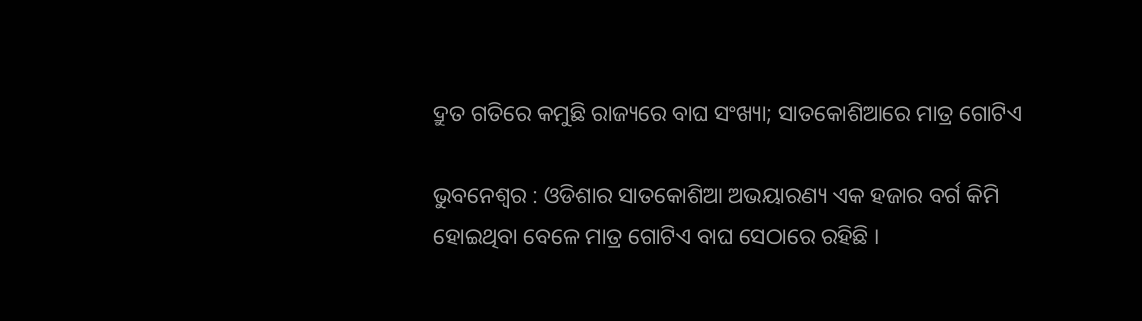ଦ୍ରୁତ ଗତିରେ କମୁଛି ରାଜ୍ୟରେ ବାଘ ସଂଖ୍ୟା; ସାତକୋଶିଆରେ ମାତ୍ର ଗୋଟିଏ

ଭୁବନେଶ୍ୱର : ଓଡିଶାର ସାତକୋଶିଆ ଅଭୟାରଣ୍ୟ ଏକ ହଜାର ବର୍ଗ କିମି ହୋଇଥିବା ବେଳେ ମାତ୍ର ଗୋଟିଏ ବାଘ ସେଠାରେ ରହିଛି ।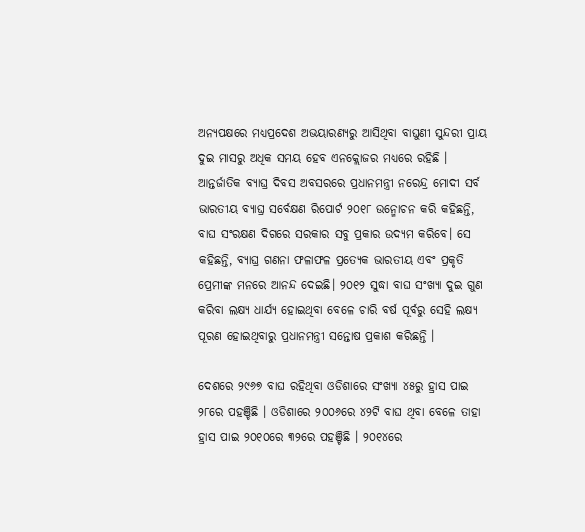ଅନ୍ୟପକ୍ଷରେ ମଧ୍ୟପ୍ରଦେଶ ଅଭୟାରଣ୍ୟରୁ ଆସିଥିବା ବାଘୁଣୀ ସୁନ୍ଦରୀ ପ୍ରାୟ ଦୁଇ ମାସରୁ ଅଧିକ ସମୟ ହେବ ଏନକ୍ଲୋଜର ମଧ୍ୟରେ ରହିଛି । ଆନ୍ତର୍ଜାତିକ ବ୍ୟାଘ୍ର ଦିବସ ଅବସରରେ ପ୍ରଧାନମନ୍ତ୍ରୀ ନରେନ୍ଦ୍ର ମୋଦୀ ସର୍ବ ଭାରତୀୟ ବ୍ୟାଘ୍ର ସର୍ବେକ୍ଷଣ ରିପୋର୍ଟ ୨୦୧୮ ଉନ୍ମୋଚନ କରି କହିଛନ୍ତି, ବାଘ ସଂରକ୍ଷଣ ଦିଗରେ ସରକାର ସବୁ ପ୍ରକାର ଉଦ୍ୟମ କରିବେ। ସେ କହିଛନ୍ତି, ବ୍ୟାଘ୍ର ଗଣନା ଫଳାଫଳ ପ୍ରତ୍ୟେକ ଭାରତୀୟ ଏବଂ ପ୍ରକୃତି ପ୍ରେମୀଙ୍କ ମନରେ ଆନନ୍ଦ ଦେଇଛି। ୨୦୧୨ ସୁଦ୍ଧା ବାଘ ସଂଖ୍ୟା ଦୁଇ ଗୁଣ କରିବା ଲକ୍ଷ୍ୟ ଧାର୍ଯ୍ୟ ହୋଇଥିବା ବେଳେ ଚାରି ବର୍ଷ ପୂର୍ବରୁ ସେହି ଲକ୍ଷ୍ୟ ପୂରଣ ହୋଇଥିବାରୁ ପ୍ରଧାନମନ୍ତ୍ରୀ ସନ୍ତୋଷ ପ୍ରକାଶ କରିଛନ୍ତି ।

ଦେଶରେ ୨୯୬୭ ବାଘ ରହିଥିବା ଓଡିଶାରେ ସଂଖ୍ୟା ୪୫ରୁ ହ୍ରାସ ପାଇ ୨୮ରେ ପହଞ୍ଚିଛି । ଓଡିଶାରେ ୨୦୦୬ରେ ୪୨ଟି ବାଘ ଥିବା ବେଳେ ତାହା ହ୍ରାସ ପାଇ ୨୦୧୦ରେ ୩୨ରେ ପହଞ୍ଚିଛି । ୨୦୧୪ରେ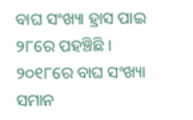ବାଘ ସଂଖ୍ୟା ହ୍ରାସ ପାଇ ୨୮ରେ ପହଞ୍ଚିଛି । ୨୦୧୮ରେ ବାଘ ସଂଖ୍ୟା ସମାନ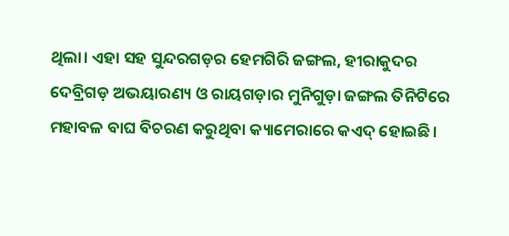ଥିଲା। ଏହା ସହ ସୁନ୍ଦରଗଡ଼ର ହେମଗିରି ଜଙ୍ଗଲ, ହୀରାକୁଦର ଦେବ୍ରିଗଡ଼ ଅଭୟାରଣ୍ୟ ଓ ରାୟଗଡ଼ାର ମୁନିଗୁଡ଼ା ଜଙ୍ଗଲ ତିନିଟିରେ ମହାବଳ ବାଘ ବିଚରଣ କରୁଥିବା କ୍ୟାମେରାରେ କଏଦ୍ ହୋଇଛି।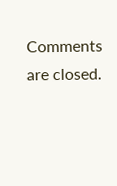Comments are closed.